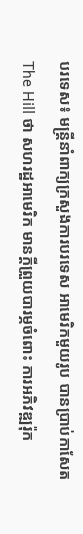បរទេស៖ មន្ត្រីនាំពាក្យក្រសួងការបរទេស អាមេរិកមួយរូប បានប្រាប់កាសែត The Hill ថា សហរដ្ឋអាមេរិក មានក្តីព្រួយបារម្ភចំពោះ ការអភិវឌ្ឍរ៉ុក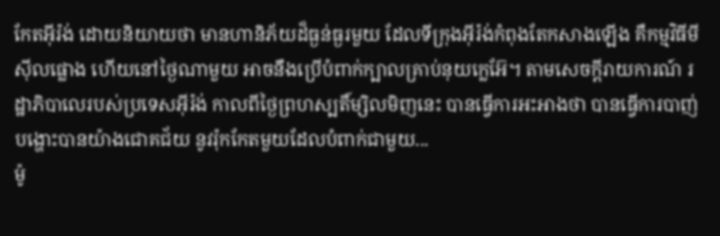កែតអ៊ីរ៉ង់ ដោយនិយាយថា មានហានិភ័យដ៏ធ្ងន់ធ្ងរមួយ ដែលទីក្រុងអ៊ីរ៉ង់កំពុងតែកសាងឡើង គឺកម្មវិធីមីស៊ីលផ្លោង ហើយនៅថ្ងៃណាមួយ អាចនឹងប្រើបំពាក់ក្បាលគ្រាប់នុយក្លេអ៊ែ។ តាមសេចក្តីរាយការណ៍ រដ្ឋាភិបាលេរបស់ប្រទេសអ៊ីរ៉ង់ កាលពីថ្ងៃព្រហស្បតិ៍ម្សិលមិញនេះ បានធ្វើការអះអាងថា បានធ្វើការបាញ់បង្ហោះបានយ៉ាងជោគជ័យ នូវរ៉ុកកែតមួយដែលបំពាក់ជាមួយ...
ម៉ូ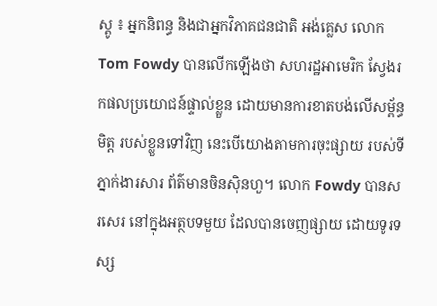ស្គូ ៖ អ្នកនិពន្ធ និងជាអ្នកវិភាគជនជាតិ អង់គ្លេស លោក Tom Fowdy បានលើកឡើងថា សហរដ្ឋអាមេរិក ស្វែងរកផលប្រយោជន៍ផ្ទាល់ខ្លួន ដោយមានការខាតបង់លើសម្ព័ន្ធមិត្ត របស់ខ្លួនទៅវិញ នេះបើយោងតាមការចុះផ្សាយ របស់ទីភ្នាក់ងារសារ ព័ត៌មានចិនស៊ិនហួ។ លោក Fowdy បានសរសេរ នៅក្នុងអត្ថបទមួយ ដែលបានចេញផ្សាយ ដោយទូរទស្ស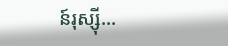ន៍រុស្ស៊ី...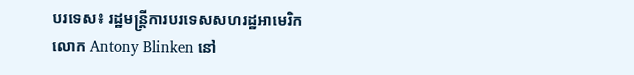បរទេស៖ រដ្ឋមន្ត្រីការបរទេសសហរដ្ឋអាមេរិក លោក Antony Blinken នៅ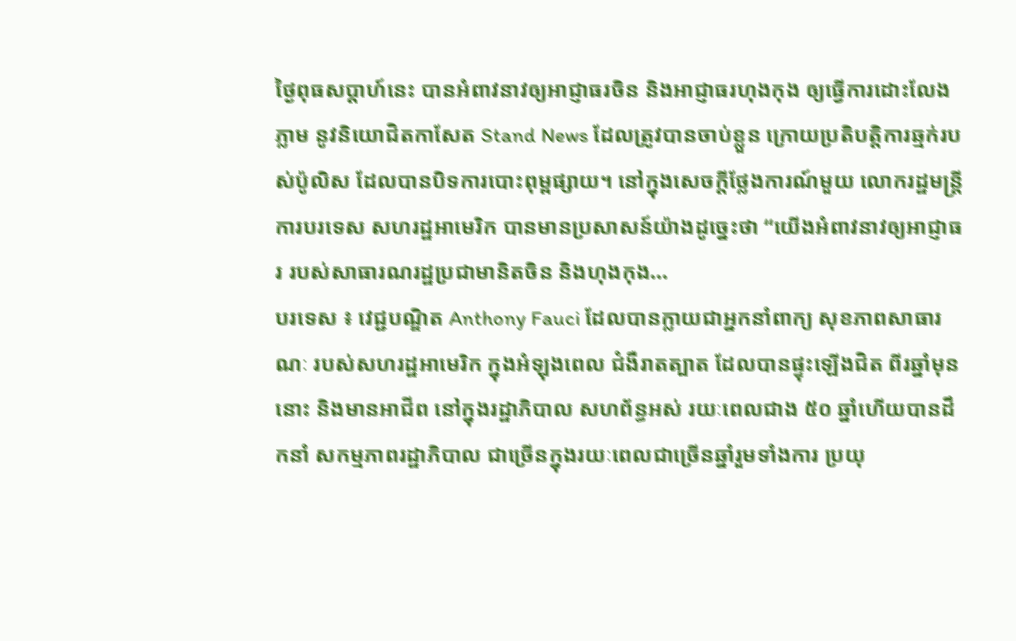ថ្ងៃពុធសប្ដាហ៍នេះ បានអំពាវនាវឲ្យអាជ្ញាធរចិន និងអាជ្ញាធរហុងកុង ឲ្យធ្វើការដោះលែងភ្លាម នូវនិយោជិតកាសែត Stand News ដែលត្រូវបានចាប់ខ្លួន ក្រោយប្រតិបត្តិការឆ្មក់របស់ប៉ូលិស ដែលបានបិទការបោះពុម្ពផ្សាយ។ នៅក្នុងសេចក្តីថ្លែងការណ៍មួយ លោករដ្ឋមន្ត្រីការបរទេស សហរដ្ឋអាមេរិក បានមានប្រសាសន៍យ៉ាងដូច្នេះថា “យើងអំពាវនាវឲ្យអាជ្ញាធរ របស់សាធារណរដ្ឋប្រជាមានិតចិន និងហុងកុង...
បរទេស ៖ វេជ្ជបណ្ឌិត Anthony Fauci ដែលបានក្លាយជាអ្នកនាំពាក្យ សុខភាពសាធារណៈ របស់សហរដ្ឋអាមេរិក ក្នុងអំឡុងពេល ជំងឺរាតត្បាត ដែលបានផ្ទុះឡើងជិត ពីរឆ្នាំមុននោះ និងមានអាជីព នៅក្នុងរដ្ឋាភិបាល សហព័ន្ធអស់ រយៈពេលជាង ៥០ ឆ្នាំហើយបានដឹកនាំ សកម្មភាពរដ្ឋាភិបាល ជាច្រើនក្នុងរយៈពេលជាច្រើនឆ្នាំរួមទាំងការ ប្រយុ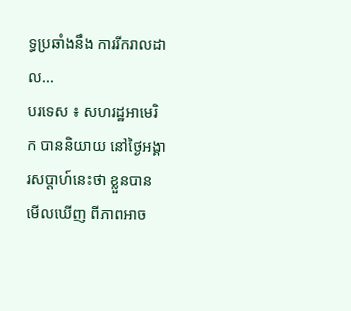ទ្ធប្រឆាំងនឹង ការរីករាលដាល...
បរទេស ៖ សហរដ្ឋអាមេរិក បាននិយាយ នៅថ្ងៃអង្គារសប្ដាហ៍នេះថា ខ្លួនបានមើលឃើញ ពីភាពអាច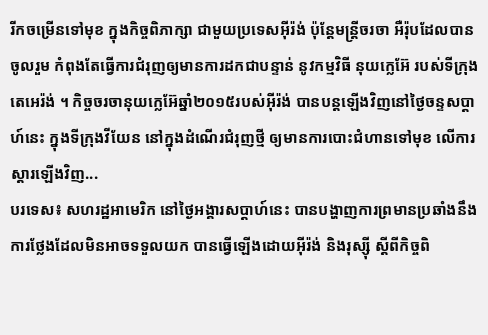រីកចម្រើនទៅមុខ ក្នុងកិច្ចពិភាក្សា ជាមួយប្រទេសអ៊ីរ៉ង់ ប៉ុន្តែមន្ត្រីចរចា អឺរ៉ុបដែលបានចូលរួម កំពុងតែធ្វើការជំរុញឲ្យមានការដកជាបន្ទាន់ នូវកម្មវិធី នុយក្លេអ៊ែ របស់ទីក្រុងតេអេរ៉ង់ ។ កិច្ចចរចានុយក្លេអ៊ែឆ្នាំ២០១៥របស់អ៊ីរ៉ង់ បានបន្តឡើងវិញនៅថ្ងៃចន្ទសប្ដាហ៍នេះ ក្នុងទីក្រុងវីយែន នៅក្នុងដំណើរជំរុញថ្មី ឲ្យមានការបោះជំហានទៅមុខ លើការស្តារឡើងវិញ...
បរទេស៖ សហរដ្ឋអាមេរិក នៅថ្ងៃអង្គារសប្ដាហ៍នេះ បានបង្ហាញការព្រមានប្រឆាំងនឹង ការថ្លែងដែលមិនអាចទទួលយក បានធ្វើឡើងដោយអ៊ីរ៉ង់ និងរុស្ស៊ី ស្តីពីកិច្ចពិ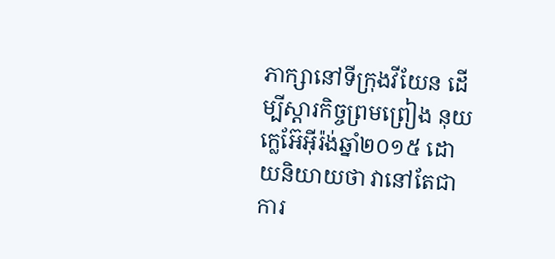ភាក្សានៅទីក្រុងវីយែន ដើម្បីស្តារកិច្ចព្រមព្រៀង នុយក្លេអ៊ែអ៊ីរ៉ង់ឆ្នាំ២០១៥ ដោយនិយាយថា វានៅតែជាការ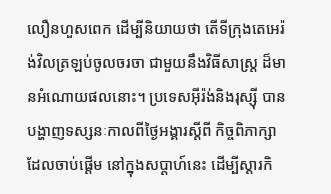លឿនហួសពេក ដើម្បីនិយាយថា តើទីក្រុងតេអេរ៉ង់វិលត្រឡប់ចូលចរចា ជាមួយនឹងវិធីសាស្ត្រ ដ៏មានអំណោយផលនោះ។ ប្រទេសអ៊ីរ៉ង់និងរុស្ស៊ី បានបង្ហាញទស្សនៈកាលពីថ្ងៃអង្គារស្តីពី កិច្ចពិភាក្សាដែលចាប់ផ្តើម នៅក្នុងសប្ដាហ៍នេះ ដើម្បីស្តារកិ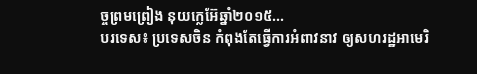ច្ចព្រមព្រៀង នុយក្លេអ៊ែឆ្នាំ២០១៥...
បរទេស៖ ប្រទេសចិន កំពុងតែធ្វើការអំពាវនាវ ឲ្យសហរដ្ឋអាមេរិ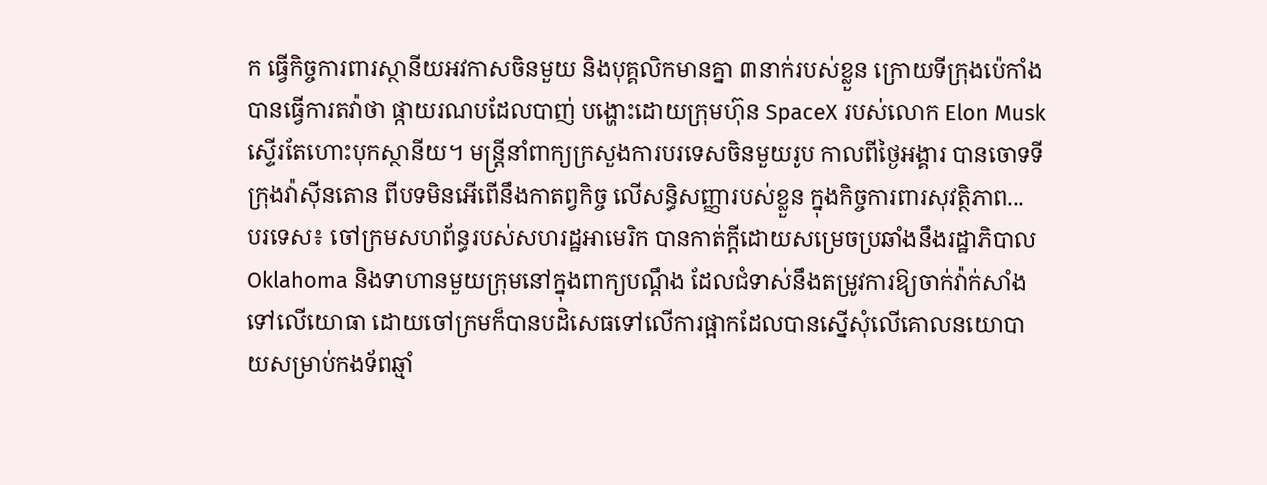ក ធ្វើកិច្ចការពារស្ថានីយអវកាសចិនមួយ និងបុគ្គលិកមានគ្នា ៣នាក់របស់ខ្លួន ក្រោយទីក្រុងប៉េកាំង បានធ្វើការតវ៉ាថា ផ្កាយរណបដែលបាញ់ បង្ហោះដោយក្រុមហ៊ុន SpaceX របស់លោក Elon Musk ស្ទើរតែហោះបុកស្ថានីយ។ មន្ត្រីនាំពាក្យក្រសួងការបរទេសចិនមួយរូប កាលពីថ្ងៃអង្គារ បានចោទទីក្រុងវ៉ាស៊ីនតោន ពីបទមិនអើពើនឹងកាតព្វកិច្ច លើសន្ធិសញ្ញារបស់ខ្លួន ក្នុងកិច្ចការពារសុវត្ថិភាព...
បរទេស៖ ចៅក្រមសហព័ន្ធរបស់សហរដ្ឋអាមេរិក បានកាត់ក្តីដោយសម្រេចប្រឆាំងនឹងរដ្ឋាភិបាល Oklahoma និងទាហានមួយក្រុមនៅក្នុងពាក្យបណ្ដឹង ដែលជំទាស់នឹងតម្រូវការឱ្យចាក់វ៉ាក់សាំងទៅលើយោធា ដោយចៅក្រមក៏បានបដិសេធទៅលើការផ្អាកដែលបានស្នើសុំលើគោលនយោបាយសម្រាប់កងទ័ពឆ្មាំ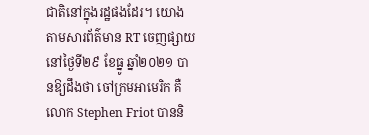ជាតិនៅក្នុងរដ្ឋផងដែរ។ យោងតាមសារព័ត៌មាន RT ចេញផ្សាយនៅថ្ងៃទី២៩ ខែធ្នូ ឆ្នាំ២០២១ បានឱ្យដឹងថា ចៅក្រមអាមេរិក គឺ លោក Stephen Friot បាននិ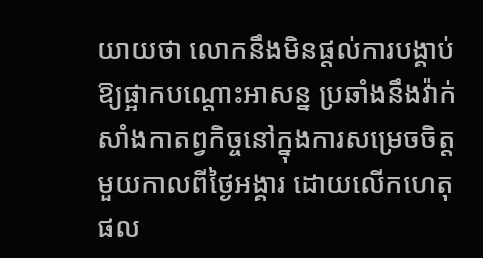យាយថា លោកនឹងមិនផ្តល់ការបង្គាប់ឱ្យផ្អាកបណ្តោះអាសន្ន ប្រឆាំងនឹងវ៉ាក់សាំងកាតព្វកិច្ចនៅក្នុងការសម្រេចចិត្តមួយកាលពីថ្ងៃអង្គារ ដោយលើកហេតុផល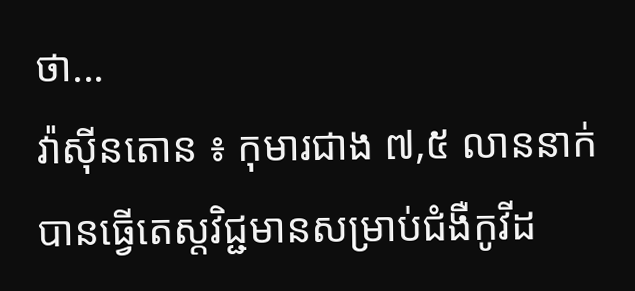ថា...
វ៉ាស៊ីនតោន ៖ កុមារជាង ៧,៥ លាននាក់បានធ្វើតេស្តវិជ្ជមានសម្រាប់ជំងឺកូវីដ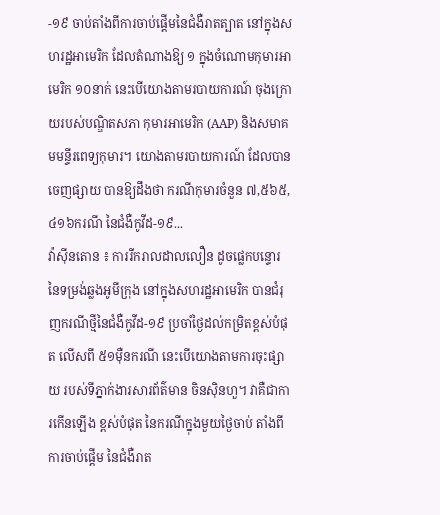-១៩ ចាប់តាំងពីការចាប់ផ្តើមនៃជំងឺរាតត្បាត នៅក្នុងសហរដ្ឋអាមេរិក ដែលតំណាងឱ្យ ១ ក្នុងចំណោមកុមារអាមេរិក ១០នាក់ នេះបើយោងតាមរបាយការណ៍ ចុងក្រោយរបស់បណ្ឌិតសភា កុមារអាមេរិក (AAP) និងសមាគមមន្ទីរពេទ្យកុមារ។ យោងតាមរបាយការណ៍ ដែលបានចេញផ្សាយ បានឱ្យដឹងថា ករណីកុមារចំនួន ៧,៥៦៥,៤១៦ករណី នៃជំងឺកូវីដ-១៩...
វ៉ាស៊ីនតោន ៖ ការរីករាលដាលលឿន ដូចផ្លេកបន្ទោរ នៃទម្រង់ឆ្លងអូមីក្រុង នៅក្នុងសហរដ្ឋអាមេរិក បានជំរុញករណីថ្មីនៃជំងឺកូវីដ-១៩ ប្រចាំថ្ងៃដល់កម្រិតខ្ពស់បំផុត លើសពី ៥១ម៉ឺនករណី នេះបើយោងតាមការចុះផ្សាយ របស់ទីភ្នាក់ងារសារព័ត៌មាន ចិនស៊ិនហួ។ វាគឺជាការកើនឡើង ខ្ពស់បំផុត នៃករណីក្នុងមួយថ្ងៃចាប់ តាំងពីការចាប់ផ្តើម នៃជំងឺរាត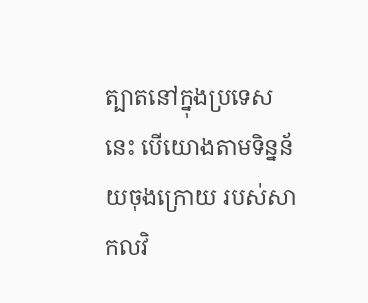ត្បាតនៅក្នុងប្រទេសនេះ បើយោងតាមទិន្នន័យចុងក្រោយ របស់សាកលវិ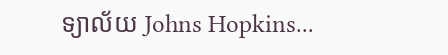ទ្យាល័យ Johns Hopkins...